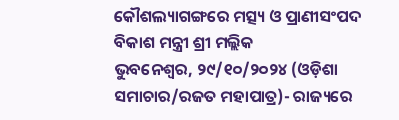କୌଶଲ୍ୟାଗଙ୍ଗରେ ମତ୍ସ୍ୟ ଓ ପ୍ରାଣୀସଂପଦ ବିକାଶ ମନ୍ତ୍ରୀ ଶ୍ରୀ ମଲ୍ଲିକ
ଭୁବନେଶ୍ୱର, ୨୯/୧୦/୨୦୨୪ (ଓଡ଼ିଶା ସମାଚାର/ରଜତ ମହାପାତ୍ର)- ରାଜ୍ୟରେ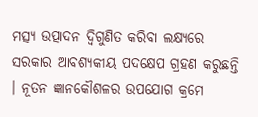ମତ୍ସ୍ୟ ଉତ୍ପାଦନ ଦ୍ୱିଗୁଣିତ କରିବା ଲକ୍ଷ୍ୟରେ ସରକାର ଆବଶ୍ୟକୀୟ ପଦକ୍ଷେପ ଗ୍ରହଣ କରୁଛନ୍ତି । ନୂତନ ଜ୍ଞାନକୌଶଳର ଉପଯୋଗ କ୍ରମେ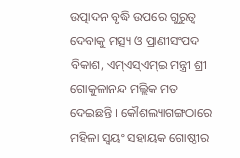ଉତ୍ପାଦନ ବୃଦ୍ଧି ଉପରେ ଗୁରୁତ୍ୱ ଦେବାକୁ ମତ୍ସ୍ୟ ଓ ପ୍ରାଣୀସଂପଦ ବିକାଶ, ଏମ୍ଏସ୍ଏମ୍ଇ ମନ୍ତ୍ରୀ ଶ୍ରୀ ଗୋକୁଳାନନ୍ଦ ମଲ୍ଲିକ ମତ ଦେଇଛନ୍ତି । କୌଶଲ୍ୟାଗଙ୍ଗଠାରେ ମହିଳା ସ୍ୱୟଂ ସହାୟକ ଗୋଷ୍ଠୀର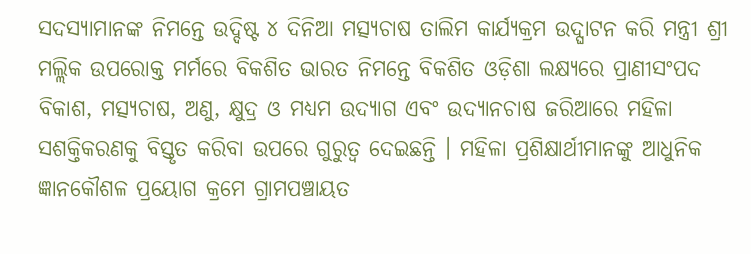ସଦସ୍ୟାମାନଙ୍କ ନିମନ୍ତେ ଉଦ୍ଦିଷ୍ଟ ୪ ଦିନିଆ ମତ୍ସ୍ୟଚାଷ ତାଲିମ କାର୍ଯ୍ୟକ୍ରମ ଉଦ୍ଘାଟନ କରି ମନ୍ତ୍ରୀ ଶ୍ରୀ ମଲ୍ଲିକ ଉପରୋକ୍ତ ମର୍ମରେ ବିକଶିତ ଭାରତ ନିମନ୍ତେ ବିକଶିତ ଓଡ଼ିଶା ଲକ୍ଷ୍ୟରେ ପ୍ରାଣୀସଂପଦ ବିକାଶ, ମତ୍ସ୍ୟଚାଷ, ଅଣୁ, କ୍ଷୁଦ୍ର ଓ ମଧ୍ୟମ ଉଦ୍ୟାଗ ଏବଂ ଉଦ୍ୟାନଚାଷ ଜରିଆରେ ମହିଳା ସଶକ୍ତିକରଣକୁ ବିସ୍ତୃତ କରିବା ଉପରେ ଗୁରୁତ୍ୱ ଦେଇଛନ୍ତି । ମହିଳା ପ୍ରଶିକ୍ଷାର୍ଥୀମାନଙ୍କୁ ଆଧୁନିକ ଜ୍ଞାନକୌଶଳ ପ୍ରୟୋଗ କ୍ରମେ ଗ୍ରାମପଞ୍ଚାୟତ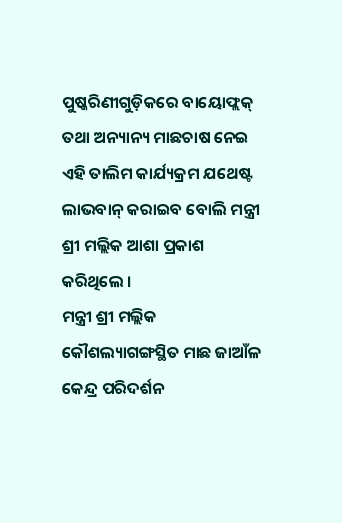ପୁଷ୍କରିଣୀଗୁଡ଼ିକରେ ବାୟୋଫ୍ଲକ୍ ତଥା ଅନ୍ୟାନ୍ୟ ମାଛଚାଷ ନେଇ ଏହି ତାଲିମ କାର୍ଯ୍ୟକ୍ରମ ଯଥେଷ୍ଟ ଲାଭବାନ୍ କରାଇବ ବୋଲି ମନ୍ତ୍ରୀ ଶ୍ରୀ ମଲ୍ଲିକ ଆଶା ପ୍ରକାଶ କରିଥିଲେ ।
ମନ୍ତ୍ରୀ ଶ୍ରୀ ମଲ୍ଲିକ କୌଶଲ୍ୟାଗଙ୍ଗସ୍ଥିତ ମାଛ ଜାଆଁଳ କେନ୍ଦ୍ର ପରିଦର୍ଶନ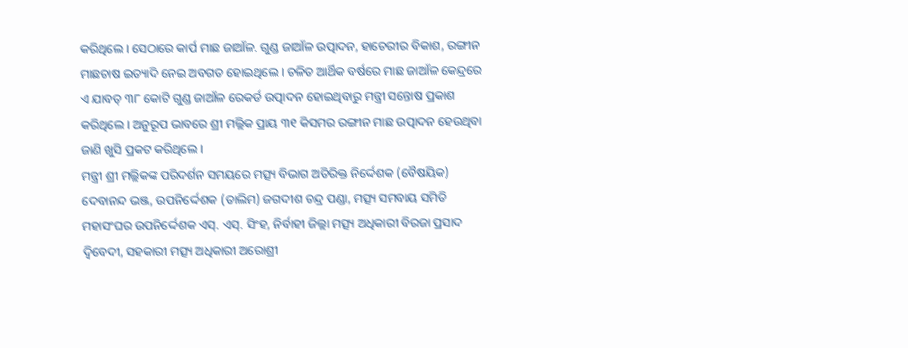କରିଥିଲେ । ସେଠାରେ କାର୍ପ ମାଛ ଜାଆଁଳ. ଗୁଣ୍ଡ ଜାଆଁଳ ଉତ୍ପାଦନ, ହାଚେରୀର ବିକାଶ, ରଙ୍ଗୀନ ମାଛଚାଷ ଇତ୍ୟାଦି ନେଇ ଅବଗତ ହୋଇଥିଲେ । ଚଳିତ ଆର୍ଥିକ ବର୍ଷରେ ମାଛ ଜାଆଁଳ କେନ୍ଦ୍ରରେ ଏ ଯାବତ୍ ୩୮ କୋଟି ଗୁଣ୍ଡ ଜାଆଁଳ ରେକର୍ଡ ଉତ୍ପାଦନ ହୋଇଥିବାରୁ ମନ୍ତ୍ରୀ ସନ୍ତୋଷ ପ୍ରକାଶ କରିଥିଲେ । ଅନୁରୂପ ଭାବରେ ଶ୍ରୀ ମଲ୍ଲିକ ପ୍ରାୟ ୩୧ କିସମର ରଙ୍ଗୀନ ମାଛ ଉତ୍ପାଦନ ହେଉଥିବା ଜାଣି ଖୁସି ପ୍ରକଟ କରିଥିଲେ ।
ମନ୍ତ୍ରୀ ଶ୍ରୀ ମଲ୍ଲିକଙ୍କ ପରିଦର୍ଶନ ସମୟରେ ମତ୍ସ୍ୟ ବିଭାଗ ଅତିରିକ୍ତ ନିର୍ଦ୍ଦେଶକ (ବୈଷୟିକ) ଦେବାନନ୍ଦ ଭଞ୍ଜ, ଉପନିର୍ଦ୍ଦେଶକ (ତାଲିମ) ଜଗଦୀଶ ଚନ୍ଦ୍ର ପଣ୍ଡା, ମତ୍ସ୍ୟ ସମବାୟ ସମିତି ମହାସଂଘର ଉପନିର୍ଦ୍ଦେଶକ ଏସ୍. ଏସ୍. ସିଂହ, ନିର୍ବାହୀ ଜିଲ୍ଲା ମତ୍ସ୍ୟ ଅଧିକାରୀ ବିରଜା ପ୍ରସାଦ ଦ୍ୱିବେଦୀ, ସହକାରୀ ମତ୍ସ୍ୟ ଅଧିକାରୀ ଅରୋଶ୍ରୀ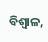ବିଶ୍ୱାଳ,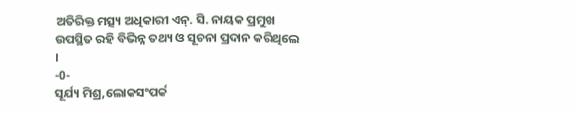ଅତିରିକ୍ତ ମତ୍ସ୍ୟ ଅଧିକାରୀ ଏନ୍. ସି. ନାୟକ ପ୍ରମୁଖ ଉପସ୍ଥିତ ରହି ବିଭିନ୍ନ ତଥ୍ୟ ଓ ସୂଚନା ପ୍ରଦାନ କରିଥିଲେ ।
-0-
ସୂର୍ଯ୍ୟ ମିଶ୍ର,ଲୋକସଂପର୍କ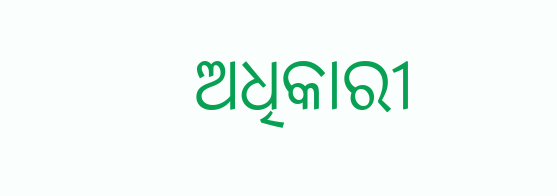ଅଧିକାରୀ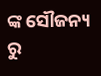ଙ୍କ ସୌଜନ୍ୟ ରୁ